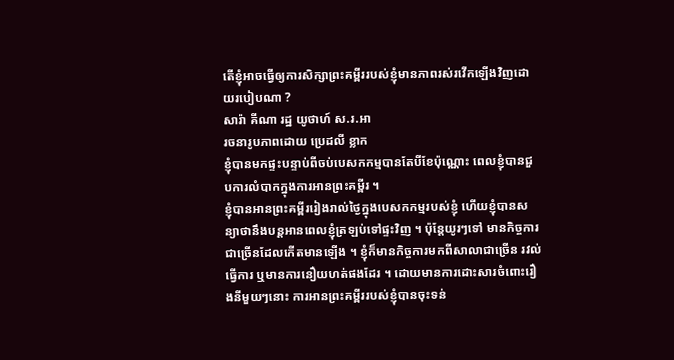តើខ្ញុំអាចធ្វើឲ្យការសិក្សាព្រះគម្ពីររបស់ខ្ញុំមានភាពរស់រវើកឡើងវិញដោយរបៀបណា ?
សារ៉ា គីណា រដ្ឋ យូថាហ៍ ស.រ.អា
រចនារូបភាពដោយ ប្រេដលី ខ្លាក
ខ្ញុំបានមកផ្ទះបន្ទាប់ពីចប់បេសកកម្មបានតែបីខែប៉ុណ្ណោះ ពេលខ្ញុំបានជួបការលំបាកក្នុងការអានព្រះគម្ពីរ ។
ខ្ញុំបានអានព្រះគម្ពីររៀងរាល់ថ្ងៃក្នុងបេសកកម្មរបស់ខ្ញុំ ហើយខ្ញុំបានសន្យាថានឹងបន្តអានពេលខ្ញុំត្រឡប់ទៅផ្ទះវិញ ។ ប៉ុន្តែយូរៗទៅ មានកិច្ចការជាច្រើនដែលកើតមានឡើង ។ ខ្ញុំក៏មានកិច្ចការមកពីសាលាជាច្រើន រវល់ធ្វើការ ឬមានការនឿយហត់ផងដែរ ។ ដោយមានការដោះសារចំពោះរឿងនីមួយៗនោះ ការអានព្រះគម្ពីររបស់ខ្ញុំបានចុះទន់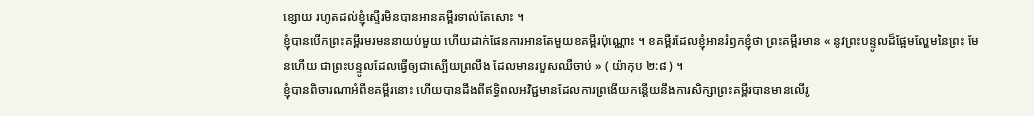ខ្សោយ រហូតដល់ខ្ញុំស្ទើរមិនបានអានគម្ពីរទាល់តែសោះ ។
ខ្ញុំបានបើកព្រះគម្ពីរមរមននាយប់មួយ ហើយដាក់ផែនការអានតែមួយខគម្ពីរប៉ុណ្ណោះ ។ ខគម្ពីរដែលខ្ញុំអានរំឭកខ្ញុំថា ព្រះគម្ពីរមាន « នូវព្រះបន្ទូលដ៏ផ្អែមល្ហែមនៃព្រះ មែនហើយ ជាព្រះបន្ទូលដែលធ្វើឲ្យជាស្បើយព្រលឹង ដែលមានរបួសឈឺចាប់ » ( យ៉ាកុប ២:៨ ) ។
ខ្ញុំបានពិចារណាអំពីខគម្ពីរនោះ ហើយបានដឹងពីឥទ្ធិពលអវិជ្ជមានដែលការព្រងើយកន្តើយនឹងការសិក្សាព្រះគម្ពីរបានមានលើរូ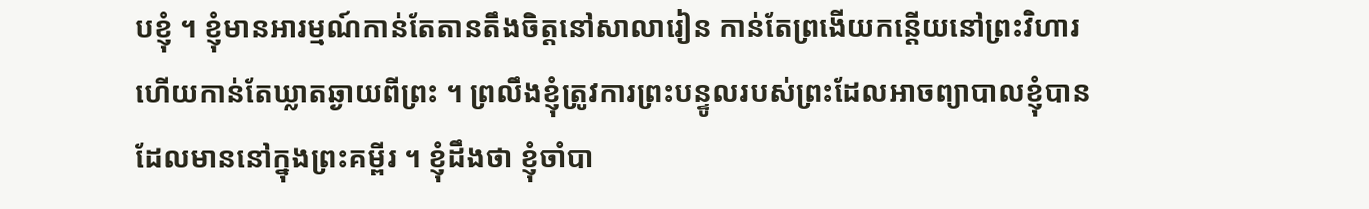បខ្ញុំ ។ ខ្ញុំមានអារម្មណ៍កាន់តែតានតឹងចិត្តនៅសាលារៀន កាន់តែព្រងើយកន្តើយនៅព្រះវិហារ ហើយកាន់តែឃ្លាតឆ្ងាយពីព្រះ ។ ព្រលឹងខ្ញុំត្រូវការព្រះបន្ទូលរបស់ព្រះដែលអាចព្យាបាលខ្ញុំបាន ដែលមាននៅក្នុងព្រះគម្ពីរ ។ ខ្ញុំដឹងថា ខ្ញុំចាំបា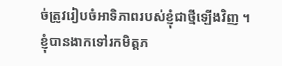ច់ត្រូវរៀបចំអាទិភាពរបស់ខ្ញុំជាថ្មីឡើងវិញ ។
ខ្ញុំបានងាកទៅរកមិត្តភ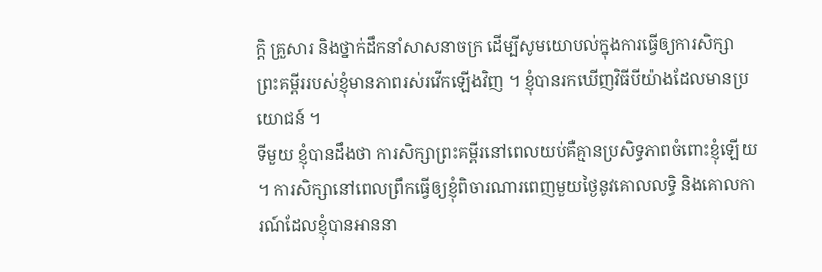ក្តិ គ្រួសារ និងថ្នាក់ដឹកនាំសាសនាចក្រ ដើម្បីសូមយោបល់ក្នុងការធ្វើឲ្យការសិក្សាព្រះគម្ពីររបស់ខ្ញុំមានភាពរស់រវើកឡើងវិញ ។ ខ្ញុំបានរកឃើញវិធីបីយ៉ាងដែលមានប្រយោជន៍ ។
ទីមួយ ខ្ញុំបានដឹងថា ការសិក្សាព្រះគម្ពីរនៅពេលយប់គឺគ្មានប្រសិទ្ធភាពចំពោះខ្ញុំឡើយ ។ ការសិក្សានៅពេលព្រឹកធ្វើឲ្យខ្ញុំពិចារណារពេញមួយថ្ងៃនូវគោលលទ្ធិ និងគោលការណ៍ដែលខ្ញុំបានអាននា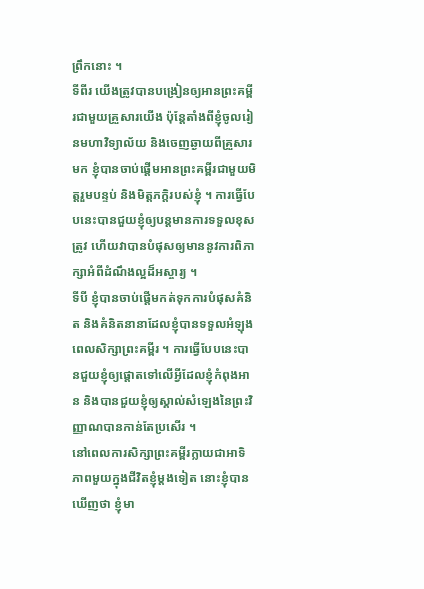ព្រឹកនោះ ។
ទីពីរ យើងត្រូវបានបង្រៀនឲ្យអានព្រះគម្ពីរជាមួយគ្រួសារយើង ប៉ុន្តែតាំងពីខ្ញុំចូលរៀនមហាវិទ្យាល័យ និងចេញឆ្ងាយពីគ្រួសារមក ខ្ញុំបានចាប់ផ្តើមអានព្រះគម្ពីរជាមួយមិត្តរួមបន្ទប់ និងមិត្តភក្តិរបស់ខ្ញុំ ។ ការធ្វើបែបនេះបានជួយខ្ញុំឲ្យបន្តមានការទទួលខុសត្រូវ ហើយវាបានបំផុសឲ្យមាននូវការពិភាក្សាអំពីដំណឹងល្អដ៏អស្ចារ្យ ។
ទីបី ខ្ញុំបានចាប់ផ្តើមកត់ទុកការបំផុសគំនិត និងគំនិតនានាដែលខ្ញុំបានទទួលអំឡុងពេលសិក្សាព្រះគម្ពីរ ។ ការធ្វើបែបនេះបានជួយខ្ញុំឲ្យផ្តោតទៅលើអ្វីដែលខ្ញុំកំពុងអាន និងបានជួយខ្ញុំឲ្យស្គាល់សំឡេងនៃព្រះវិញ្ញាណបានកាន់តែប្រសើរ ។
នៅពេលការសិក្សាព្រះគម្ពីរក្លាយជាអាទិភាពមួយក្នុងជីវិតខ្ញុំម្តងទៀត នោះខ្ញុំបានឃើញថា ខ្ញុំមា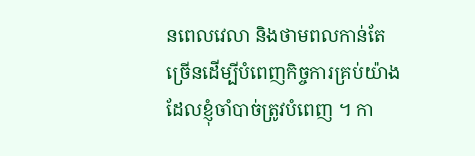នពេលវេលា និងថាមពលកាន់តែច្រើនដើម្បីបំពេញកិច្ចការគ្រប់យ៉ាងដែលខ្ញុំចាំបាច់ត្រូវបំពេញ ។ កា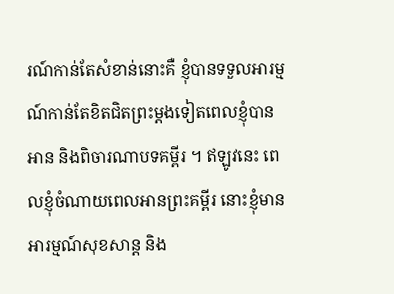រណ៍កាន់តែសំខាន់នោះគឺ ខ្ញុំបានទទួលអារម្មណ៍កាន់តែខិតជិតព្រះម្តងទៀតពេលខ្ញុំបានអាន និងពិចារណាបទគម្ពីរ ។ ឥឡូវនេះ ពេលខ្ញុំចំណាយពេលអានព្រះគម្ពីរ នោះខ្ញុំមានអារម្មណ៍សុខសាន្ត និង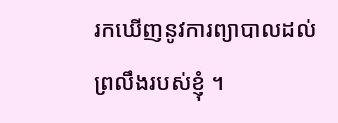រកឃើញនូវការព្យាបាលដល់ព្រលឹងរបស់ខ្ញុំ ។